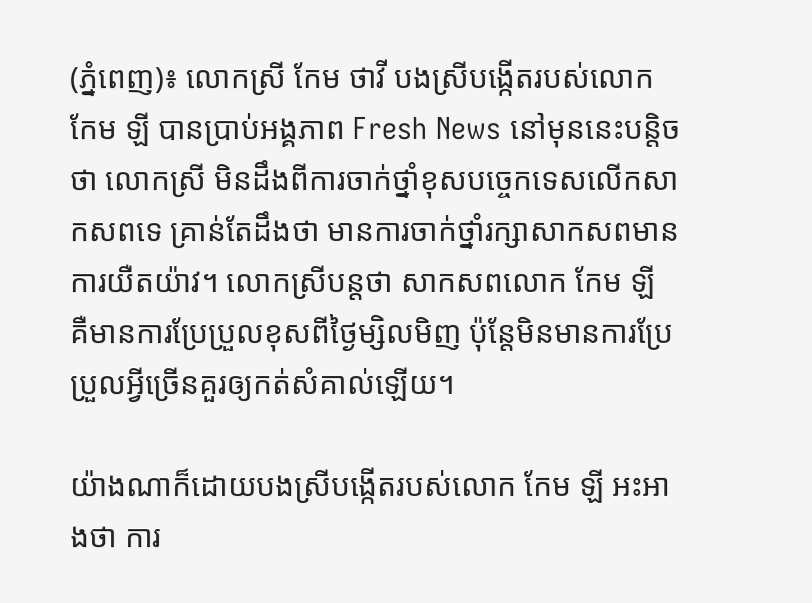(ភ្នំពេញ)៖ លោកស្រី កែម ថាវី បងស្រីបង្កើតរបស់លោក កែម ឡី បានប្រាប់អង្គភាព Fresh News នៅមុននេះបន្តិចថា លោកស្រី មិនដឹងពីការចាក់ថ្នាំខុសបច្ចេកទេសលើកសាកសពទេ គ្រាន់តែដឹងថា មានការចាក់ថ្នាំរក្សាសាកសពមានការយឺតយ៉ាវ។ លោកស្រីបន្តថា សាកសពលោក កែម ឡី គឺមានការប្រែប្រួលខុសពីថ្ងៃម្សិលមិញ ប៉ុន្តែមិនមានការប្រែប្រួលអ្វីច្រើនគួរឲ្យកត់សំគាល់ឡើយ។

យ៉ាងណាក៏ដោយបងស្រីបង្កើតរបស់លោក កែម ឡី អះអាងថា ការ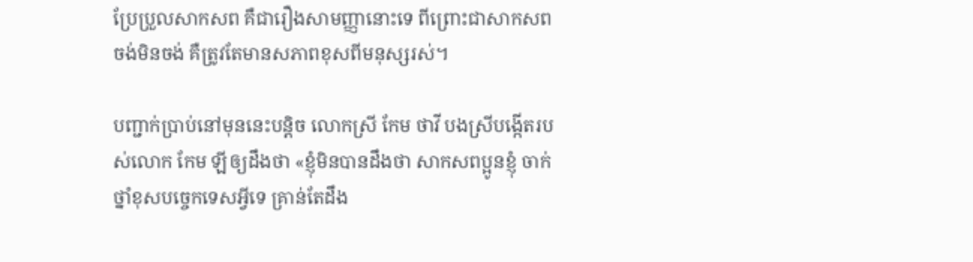ប្រែប្រួលសាកសព គឺជារឿងសាមញ្ញានោះទេ ពីព្រោះជាសាកសព ចង់មិនចង់ គឺត្រូវតែមានសភាពខុសពីមនុស្សរស់។

បញ្ជាក់ប្រាប់នៅមុននេះបន្តិច លោកស្រី កែម ថាវី បងស្រីបង្កើតរបស់លោក កែម ឡីឲ្យដឹងថា «ខ្ញុំមិនបានដឹងថា សាកសពប្អូនខ្ញុំ ចាក់ថ្នាំខុសបច្ចេកទេសអ្វីទេ គ្រាន់តែដឹង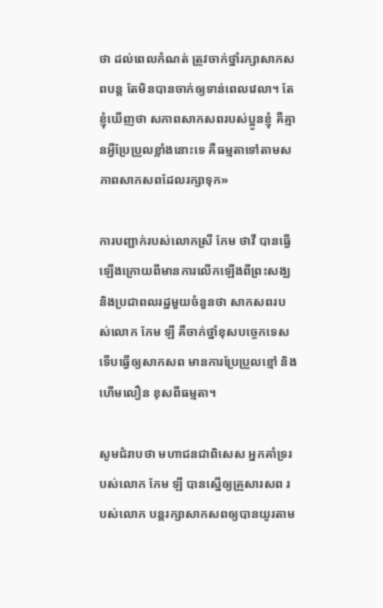ថា ដល់ពេលកំណត់ ត្រូវចាក់ថ្នាំរក្សាសាកសពបន្ត តែមិនបានចាក់ឲ្យទាន់ពេលវេលា។ តែខ្ញុំឃើញថា សភាពសាកសពរបស់ប្អូនខ្ញុំ គឺគ្មានអ្វីប្រែប្រួលខ្លាំងនោះទេ គឺធម្មតាទៅតាមសភាពសាកសពដែលរក្សាទុក»

ការបញ្ជាក់របស់លោកស្រី កែម ថាវី បានធ្វើឡើងក្រោយពីមានការលើកឡើងពីព្រះសង្ឃ និងប្រជាពលរដ្ឋមួយចំនួនថា សាកសពរបស់លោក កែម ឡី គឺចាក់ថ្នាំខុសបច្ចេកទេសទើបធ្វើឲ្យសាកសព មានការប្រែប្រួលខ្មៅ និងហើមលឿន ខុសពីធម្មតា។

សូមជំរាបថា មហាជនជាពិសេស អ្នកគាំទ្ររបស់លោក កែម ឡី បានស្នើឲ្យគ្រួសារសព របស់លោក បន្តរក្សាសាកសពឲ្យបានយូរតាម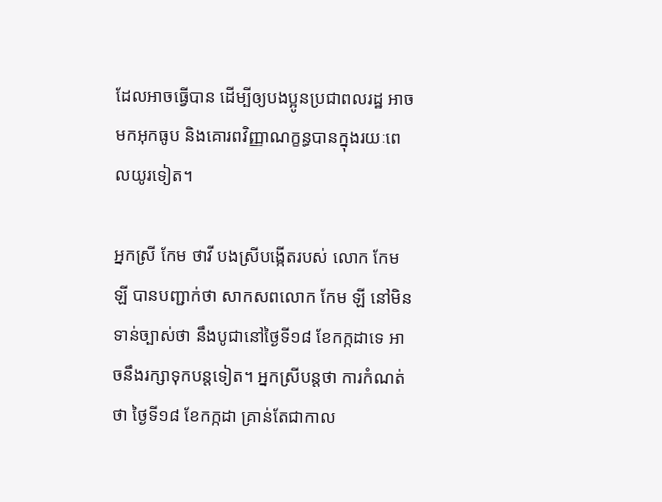ដែលអាចធ្វើបាន ដើម្បីឲ្យបងប្អូនប្រជាពលរដ្ឋ អាចមកអុកធូប និងគោរពវិញ្ញាណក្ខន្ធបានក្នុងរយៈពេលយូរទៀត។

អ្នកស្រី កែម ថាវី បងស្រីបង្កើតរបស់ លោក កែម ឡី បានបញ្ជាក់ថា សាកសពលោក កែម ឡី នៅមិនទាន់ច្បាស់ថា នឹងបូជានៅថ្ងៃទី១៨ ខែកក្កដាទេ អាចនឹងរក្សាទុកបន្តទៀត។ អ្នកស្រីបន្តថា ការកំណត់ថា ថ្ងៃទី១៨ ខែកក្កដា គ្រាន់តែជាកាល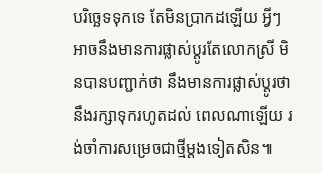បរិច្ឆេទទុកទេ តែមិនប្រាកដឡើយ អ្វីៗអាចនឹងមានការផ្លាស់ប្តូរតែលោកស្រី មិនបានបញ្ជាក់ថា នឹងមានការផ្លាស់ប្តូរថា នឹងរក្សាទុករហូតដល់ ពេលណាឡើយ រង់ចាំការសម្រេចជាថ្មីម្តងទៀតសិន៕